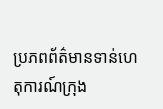ប្រភពព័ត៌មានទាន់ហេតុការណ៍ក្រុង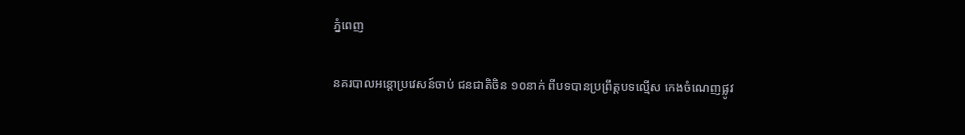ភ្នំពេញ

នគរបាលអន្តោប្រវេសន៍ចាប់ ជនជាតិចិន ១០នាក់ ពីបទបានប្រព្រឹត្តបទល្មើស កេងចំណេញផ្លូវ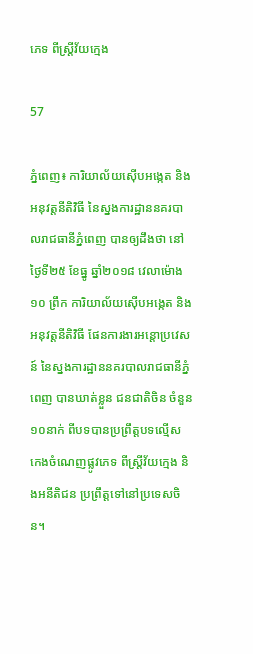ភេទ ពីស្រ្ដីវ័យក្មេង

57

ភ្នំពេញ៖ ការិយាល័យស៊ើបអង្កេត និងអនុវត្តនីតិវិធី នៃស្នងការដ្ឋាននគរបាលរាជធានីភ្នំពេញ បានឲ្យដឹងថា នៅថ្ងៃទី២៥ ខែធ្នូ ឆ្នាំ២០១៨ វេលាម៉ោង១០ ព្រឹក ការិយាល័យស៊ើបអង្កេត និងអនុវត្តនីតិវិធី ផែនការងារអន្តោប្រវេសន៍ នៃស្នងការដ្ឋាននគរបាលរាជធានីភ្នំពេញ បានឃាត់ខ្លួន ជនជាតិចិន ចំនួន១០នាក់ ពីបទបានប្រព្រឹត្តបទល្មើស កេងចំណេញផ្លូវភេទ ពីស្រ្ដីវ័យក្មេង និងអនីតិជន ប្រព្រឹត្តទៅនៅប្រទេសចិន។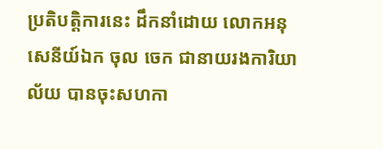ប្រតិបត្តិការនេះ ដឹកនាំដោយ លោកអនុសេនីយ៍ឯក ចុល ចេក ជានាយរងការិយាល័យ បានចុះសហកា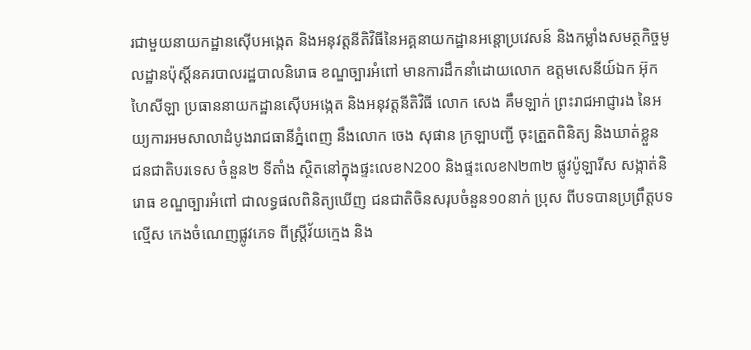រជាមួយនាយកដ្ឋានស៊ើបអង្កេត និងអនុវត្តនីតិវិធីនៃអគ្គនាយកដ្ឋានអន្តោប្រវេសន៍ និងកម្លាំងសមត្ថកិច្ចមូលដ្ឋានប៉ុស្ដិ៍នគរបាលរដ្ឋបាលនិរោធ ខណ្ឌច្បារអំពៅ មានការដឹកនាំដោយលោក ឧត្តមសេនីយ៍ឯក អ៊ុក ហៃសីឡា ប្រធាននាយកដ្ឋានស៊ើបអង្កេត និងអនុវត្តនីតិវិធី លោក សេង គឹមឡាក់ ព្រះរាជអាជ្ញារង នៃអយ្យការអមសាលាដំបូងរាជធានីភ្នំពេញ នឹងលោក ចេង សុផាន ក្រឡាបញ្ជី ចុះត្រួតពិនិត្យ និងឃាត់ខ្លួន ជនជាតិបរទេស ចំនួន២ ទីតាំង ស្ថិតនៅក្នុងផ្ទះលេខN200 និងផ្ទះលេខN២៣២ ផ្លូវប៉ូឡារីស សង្កាត់និរោធ ខណ្ឌច្បារអំពៅ ជាលទ្ធផលពិនិត្យឃើញ ជនជាតិចិនសរុបចំនួន១០នាក់ ប្រុស ពីបទបានប្រព្រឹត្តបទល្មើស កេងចំណេញផ្លូវភេទ ពីស្រ្ដីវ័យក្មេង និង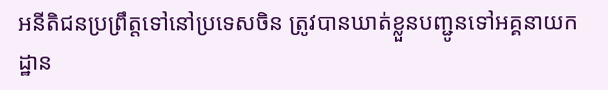អនីតិជនប្រព្រឹត្តទៅនៅប្រទេសចិន ត្រូវបានឃាត់ខ្លួនបញ្ជូនទៅអគ្គនាយកដ្ឋាន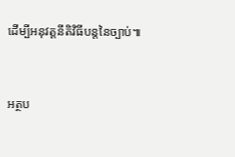ដើម្បីអនុវត្តនីតិវិធីបន្តនៃច្បាប់៕


អត្ថប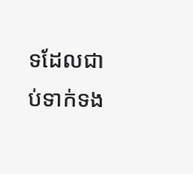ទដែលជាប់ទាក់ទង